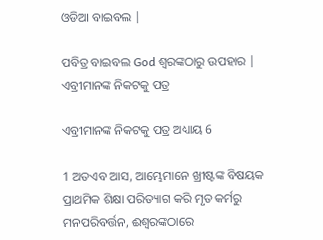ଓଡିଆ ବାଇବଲ |

ପବିତ୍ର ବାଇବଲ God ଶ୍ବରଙ୍କଠାରୁ ଉପହାର |
ଏବ୍ରୀମାନଙ୍କ ନିକଟକୁ ପତ୍ର

ଏବ୍ରୀମାନଙ୍କ ନିକଟକୁ ପତ୍ର ଅଧ୍ୟାୟ 6

1 ଅତଏବ ଆସ, ଆମ୍ଭେମାନେ ଖ୍ରୀଷ୍ଟଙ୍କ ବିଷୟକ ପ୍ରାଥମିକ ଶିକ୍ଷା ପରିତ୍ୟାଗ କରି ମୃତ କର୍ମରୁ ମନପରିବର୍ତ୍ତନ, ଈଶ୍ଵରଙ୍କଠାରେ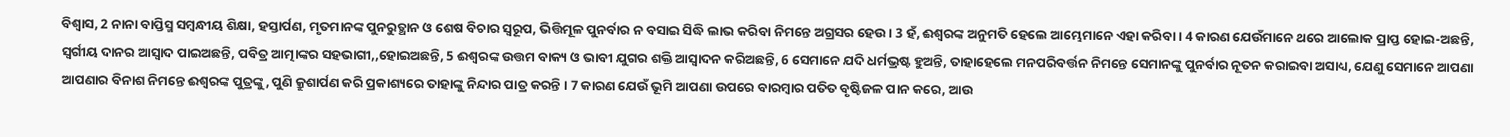ବିଶ୍ଵାସ, 2 ନାନା ବାପ୍ତିସ୍ମ ସମ୍ଵନ୍ଧୀୟ ଶିକ୍ଷା, ହସ୍ତାର୍ପଣ, ମୃତମାନଙ୍କ ପୁନରୁତ୍ଥାନ ଓ ଶେଷ ବିଚାର ସ୍ଵରୂପ, ଭିତ୍ତିମୂଳ ପୁନର୍ବାର ନ ବସାଇ ସିଦ୍ଧି ଲାଭ କରିବା ନିମନ୍ତେ ଅଗ୍ରସର ହେଉ । 3 ହଁ, ଈଶ୍ଵରଙ୍କ ଅନୁମତି ହେଲେ ଆମ୍ଭେମାନେ ଏହା କରିବା । 4 କାରଣ ଯେଉଁମାନେ ଥରେ ଆଲୋକ ପ୍ରାପ୍ତ ହୋଇ-ଅଛନ୍ତି, ସ୍ଵର୍ଗୀୟ ଦାନର ଆସ୍ଵାଦ ପାଇଅଛନ୍ତି, ପବିତ୍ର ଆତ୍ମାଙ୍କର ସହଭାଗୀ,,ହୋଇଅଛନ୍ତି, 5 ଈଶ୍ଵରଙ୍କ ଉତ୍ତମ ବାକ୍ୟ ଓ ଭାବୀ ଯୁଗର ଶକ୍ତି ଆସ୍ଵାଦନ କରିଅଛନ୍ତି, 6 ସେମାନେ ଯଦି ଧର୍ମଭ୍ରଷ୍ଟ ହୁଅନ୍ତି, ତାହାହେଲେ ମନପରିବର୍ତ୍ତନ ନିମନ୍ତେ ସେମାନଙ୍କୁ ପୁନର୍ବାର ନୂତନ କରାଇବା ଅସାଧ୍ୟ, ଯେଣୁ ସେମାନେ ଆପଣା ଆପଣାର ବିନାଶ ନିମନ୍ତେ ଈଶ୍ଵରଙ୍କ ପୁତ୍ରଙ୍କୁ, ପୁଣି କ୍ରୁଶାର୍ପଣ କରି ପ୍ରକାଶ୍ୟରେ ତାହାଙ୍କୁ ନିନ୍ଦାର ପାତ୍ର କରନ୍ତି । 7 କାରଣ ଯେଉଁ ଭୂମି ଆପଣା ଉପରେ ବାରମ୍ଵାର ପତିତ ବୃଷ୍ଟିଜଳ ପାନ କରେ, ଆଉ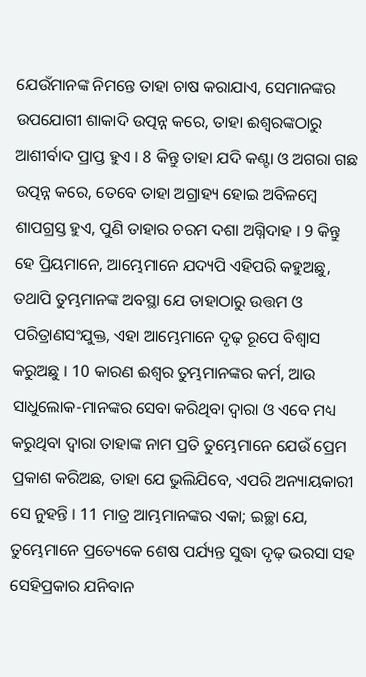ଯେଉଁମାନଙ୍କ ନିମନ୍ତେ ତାହା ଚାଷ କରାଯାଏ, ସେମାନଙ୍କର ଉପଯୋଗୀ ଶାକାଦି ଉତ୍ପନ୍ନ କରେ, ତାହା ଈଶ୍ଵରଙ୍କଠାରୁ ଆଶୀର୍ବାଦ ପ୍ରାପ୍ତ ହୁଏ । 8 କିନ୍ତୁ ତାହା ଯଦି କଣ୍ଟା ଓ ଅଗରା ଗଛ ଉତ୍ପନ୍ନ କରେ, ତେବେ ତାହା ଅଗ୍ରାହ୍ୟ ହୋଇ ଅବିଳମ୍ଵେ ଶାପଗ୍ରସ୍ତ ହୁଏ, ପୁଣି ତାହାର ଚରମ ଦଶା ଅଗ୍ନିଦାହ । 9 କିନ୍ତୁ ହେ ପ୍ରିୟମାନେ, ଆମ୍ଭେମାନେ ଯଦ୍ୟପି ଏହିପରି କହୁଅଛୁ, ତଥାପି ତୁମ୍ଭମାନଙ୍କ ଅବସ୍ଥା ଯେ ତାହାଠାରୁ ଉତ୍ତମ ଓ ପରିତ୍ରାଣସଂଯୁକ୍ତ, ଏହା ଆମ୍ଭେମାନେ ଦୃଢ଼ ରୂପେ ବିଶ୍ଵାସ କରୁଅଛୁ । 10 କାରଣ ଈଶ୍ଵର ତୁମ୍ଭମାନଙ୍କର କର୍ମ, ଆଉ ସାଧୁଲୋକ-ମାନଙ୍କର ସେବା କରିଥିବା ଦ୍ଵାରା ଓ ଏବେ ମଧ୍ୟ କରୁଥିବା ଦ୍ଵାରା ତାହାଙ୍କ ନାମ ପ୍ରତି ତୁମ୍ଭେମାନେ ଯେଉଁ ପ୍ରେମ ପ୍ରକାଶ କରିଅଛ, ତାହା ଯେ ଭୁଲିଯିବେ, ଏପରି ଅନ୍ୟାୟକାରୀ ସେ ନୁହନ୍ତି । 11 ମାତ୍ର ଆମ୍ଭମାନଙ୍କର ଏକା; ଇଚ୍ଛା ଯେ, ତୁମ୍ଭେମାନେ ପ୍ରତ୍ୟେକେ ଶେଷ ପର୍ଯ୍ୟନ୍ତ ସୁଦ୍ଧା ଦୃଢ଼ ଭରସା ସହ ସେହିପ୍ରକାର ଯନିବାନ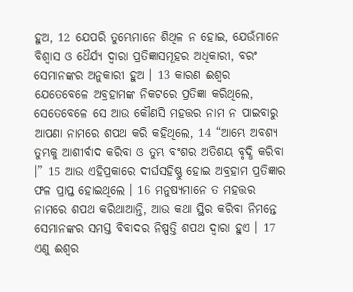ହୁଅ, 12 ଯେପରି ତୁମ୍ଭେମାନେ ଶିଥିଳ ନ ହୋଇ, ଯେଉଁମାନେ ବିଶ୍ଵାସ ଓ ଧୈର୍ଯ୍ୟ ଦ୍ଵାରା ପ୍ରତିଜ୍ଞାସମୂହର ଅଧିକାରୀ, ବରଂ ସେମାନଙ୍କର ଅନୁକାରୀ ହୁଅ । 13 କାରଣ ଈଶ୍ଵର ଯେତେବେଳେ ଅବ୍ରହାମଙ୍କ ନିକଟରେ ପ୍ରତିଜ୍ଞା କରିଥିଲେ, ସେତେବେଳେ ସେ ଆଉ କୌଣସି ମହତ୍ତର ନାମ ନ ପାଇବାରୁ ଆପଣା ନାମରେ ଶପଥ କରି କହିଥିଲେ, 14 “ଆମ୍ଭେ ଅବଶ୍ୟ ତୁମ୍ଭକୁ ଆଶୀର୍ବାଦ କରିବା ଓ ତୁମ୍ଭ ବଂଶର ଅତିଶୟ ବୃଦ୍ଧି କରିବା ।” 15 ଆଉ ଏହିପ୍ରକାରେ ଦୀର୍ଘସହିଷ୍ଣୁ ହୋଇ ଅବ୍ରହାମ ପ୍ରତିଜ୍ଞାର ଫଳ ପ୍ରାପ୍ତ ହୋଇଥିଲେ । 16 ମନୁଷ୍ୟମାନେ ତ ମହତ୍ତର ନାମରେ ଶପଥ କରିଥାଆନ୍ତି, ଆଉ କଥା ସ୍ଥିର କରିବା ନିମନ୍ତେ ସେମାନଙ୍କର ସମସ୍ତ ବିବାଦର ନିଷ୍ପତ୍ତି ଶପଥ ଦ୍ଵାରା ହୁଏ । 17 ଏଣୁ ଈଶ୍ଵର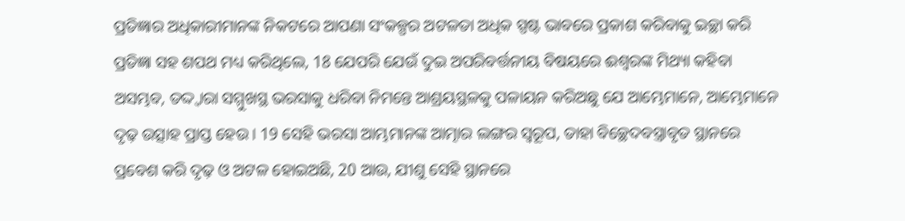ପ୍ରତିଜ୍ଞାର ଅଧିକାରୀମାନଙ୍କ ନିକଟରେ ଆପଣା ସଂକଳ୍ପର ଅଟଳତା ଅଧିକ ସ୍ପଷ୍ଟ ଭାବରେ ପ୍ରକାଶ କରିବାକୁ ଇଚ୍ଛା କରି ପ୍ରତିଜ୍ଞା ସହ ଶପଥ ମଧ୍ୟ କରିଥିଲେ, 18 ଯେପରି ଯେଉଁ ଦୁଇ ଅପରିବର୍ତ୍ତନୀୟ ବିଷୟରେ ଈଶ୍ଵରଙ୍କ ମିଥ୍ୟା କହିବା ଅସମ୍ଭବ, ତଦ୍ଦ୍ଵାରା ସମ୍ମୁଖସ୍ଥ ଭରସାକୁ ଧରିବା ନିମନ୍ତେ ଆଶ୍ରୟସ୍ଥଳକୁ ପଳାୟନ କରିଅଛୁ ଯେ ଆମ୍ଭେମାନେ, ଆମ୍ଭେମାନେ ଦୃଢ଼ ଉତ୍ସାହ ପ୍ରାପ୍ତ ହେଉ । 19 ସେହି ଭରସା ଆମ୍ଭମାନଙ୍କ ଆତ୍ମାର ଲଙ୍ଗର ସ୍ଵରୂପ, ତାହା ବିଚ୍ଛେଦବସ୍ତ୍ରାବୃତ ସ୍ଥାନରେ ପ୍ରବେଶ କରି ଦୃଢ଼ ଓ ଅଟଳ ହୋଇଅଛି, 20 ଆଉ, ଯୀଶୁ ସେହି ସ୍ଥାନରେ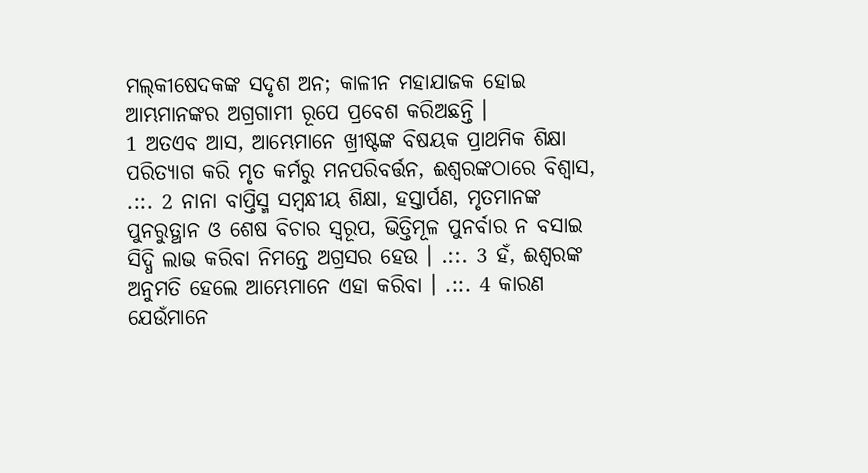ମଲ୍‍କୀଷେଦକଙ୍କ ସଦୃଶ ଅନ; କାଳୀନ ମହାଯାଜକ ହୋଇ ଆମ୍ଭମାନଙ୍କର ଅଗ୍ରଗାମୀ ରୂପେ ପ୍ରବେଶ କରିଅଛନ୍ତି ।
1 ଅତଏବ ଆସ, ଆମ୍ଭେମାନେ ଖ୍ରୀଷ୍ଟଙ୍କ ବିଷୟକ ପ୍ରାଥମିକ ଶିକ୍ଷା ପରିତ୍ୟାଗ କରି ମୃତ କର୍ମରୁ ମନପରିବର୍ତ୍ତନ, ଈଶ୍ଵରଙ୍କଠାରେ ବିଶ୍ଵାସ, .::. 2 ନାନା ବାପ୍ତିସ୍ମ ସମ୍ଵନ୍ଧୀୟ ଶିକ୍ଷା, ହସ୍ତାର୍ପଣ, ମୃତମାନଙ୍କ ପୁନରୁତ୍ଥାନ ଓ ଶେଷ ବିଚାର ସ୍ଵରୂପ, ଭିତ୍ତିମୂଳ ପୁନର୍ବାର ନ ବସାଇ ସିଦ୍ଧି ଲାଭ କରିବା ନିମନ୍ତେ ଅଗ୍ରସର ହେଉ । .::. 3 ହଁ, ଈଶ୍ଵରଙ୍କ ଅନୁମତି ହେଲେ ଆମ୍ଭେମାନେ ଏହା କରିବା । .::. 4 କାରଣ ଯେଉଁମାନେ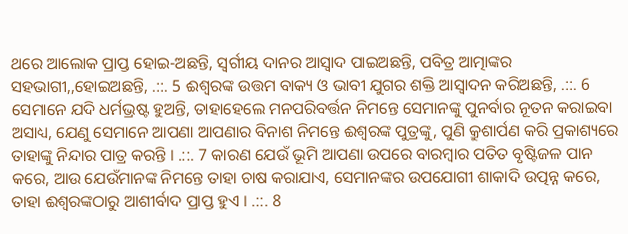ଥରେ ଆଲୋକ ପ୍ରାପ୍ତ ହୋଇ-ଅଛନ୍ତି, ସ୍ଵର୍ଗୀୟ ଦାନର ଆସ୍ଵାଦ ପାଇଅଛନ୍ତି, ପବିତ୍ର ଆତ୍ମାଙ୍କର ସହଭାଗୀ,,ହୋଇଅଛନ୍ତି, .::. 5 ଈଶ୍ଵରଙ୍କ ଉତ୍ତମ ବାକ୍ୟ ଓ ଭାବୀ ଯୁଗର ଶକ୍ତି ଆସ୍ଵାଦନ କରିଅଛନ୍ତି, .::. 6 ସେମାନେ ଯଦି ଧର୍ମଭ୍ରଷ୍ଟ ହୁଅନ୍ତି, ତାହାହେଲେ ମନପରିବର୍ତ୍ତନ ନିମନ୍ତେ ସେମାନଙ୍କୁ ପୁନର୍ବାର ନୂତନ କରାଇବା ଅସାଧ୍ୟ, ଯେଣୁ ସେମାନେ ଆପଣା ଆପଣାର ବିନାଶ ନିମନ୍ତେ ଈଶ୍ଵରଙ୍କ ପୁତ୍ରଙ୍କୁ, ପୁଣି କ୍ରୁଶାର୍ପଣ କରି ପ୍ରକାଶ୍ୟରେ ତାହାଙ୍କୁ ନିନ୍ଦାର ପାତ୍ର କରନ୍ତି । .::. 7 କାରଣ ଯେଉଁ ଭୂମି ଆପଣା ଉପରେ ବାରମ୍ଵାର ପତିତ ବୃଷ୍ଟିଜଳ ପାନ କରେ, ଆଉ ଯେଉଁମାନଙ୍କ ନିମନ୍ତେ ତାହା ଚାଷ କରାଯାଏ, ସେମାନଙ୍କର ଉପଯୋଗୀ ଶାକାଦି ଉତ୍ପନ୍ନ କରେ, ତାହା ଈଶ୍ଵରଙ୍କଠାରୁ ଆଶୀର୍ବାଦ ପ୍ରାପ୍ତ ହୁଏ । .::. 8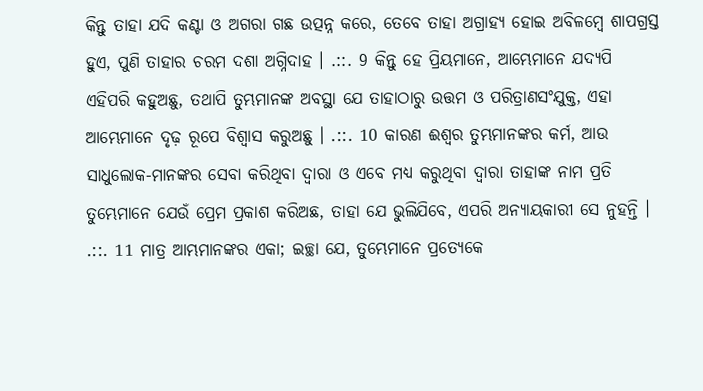କିନ୍ତୁ ତାହା ଯଦି କଣ୍ଟା ଓ ଅଗରା ଗଛ ଉତ୍ପନ୍ନ କରେ, ତେବେ ତାହା ଅଗ୍ରାହ୍ୟ ହୋଇ ଅବିଳମ୍ଵେ ଶାପଗ୍ରସ୍ତ ହୁଏ, ପୁଣି ତାହାର ଚରମ ଦଶା ଅଗ୍ନିଦାହ । .::. 9 କିନ୍ତୁ ହେ ପ୍ରିୟମାନେ, ଆମ୍ଭେମାନେ ଯଦ୍ୟପି ଏହିପରି କହୁଅଛୁ, ତଥାପି ତୁମ୍ଭମାନଙ୍କ ଅବସ୍ଥା ଯେ ତାହାଠାରୁ ଉତ୍ତମ ଓ ପରିତ୍ରାଣସଂଯୁକ୍ତ, ଏହା ଆମ୍ଭେମାନେ ଦୃଢ଼ ରୂପେ ବିଶ୍ଵାସ କରୁଅଛୁ । .::. 10 କାରଣ ଈଶ୍ଵର ତୁମ୍ଭମାନଙ୍କର କର୍ମ, ଆଉ ସାଧୁଲୋକ-ମାନଙ୍କର ସେବା କରିଥିବା ଦ୍ଵାରା ଓ ଏବେ ମଧ୍ୟ କରୁଥିବା ଦ୍ଵାରା ତାହାଙ୍କ ନାମ ପ୍ରତି ତୁମ୍ଭେମାନେ ଯେଉଁ ପ୍ରେମ ପ୍ରକାଶ କରିଅଛ, ତାହା ଯେ ଭୁଲିଯିବେ, ଏପରି ଅନ୍ୟାୟକାରୀ ସେ ନୁହନ୍ତି । .::. 11 ମାତ୍ର ଆମ୍ଭମାନଙ୍କର ଏକା; ଇଚ୍ଛା ଯେ, ତୁମ୍ଭେମାନେ ପ୍ରତ୍ୟେକେ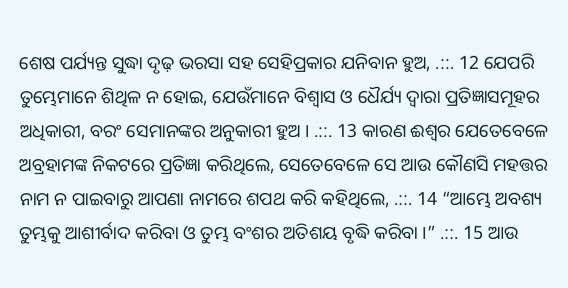ଶେଷ ପର୍ଯ୍ୟନ୍ତ ସୁଦ୍ଧା ଦୃଢ଼ ଭରସା ସହ ସେହିପ୍ରକାର ଯନିବାନ ହୁଅ, .::. 12 ଯେପରି ତୁମ୍ଭେମାନେ ଶିଥିଳ ନ ହୋଇ, ଯେଉଁମାନେ ବିଶ୍ଵାସ ଓ ଧୈର୍ଯ୍ୟ ଦ୍ଵାରା ପ୍ରତିଜ୍ଞାସମୂହର ଅଧିକାରୀ, ବରଂ ସେମାନଙ୍କର ଅନୁକାରୀ ହୁଅ । .::. 13 କାରଣ ଈଶ୍ଵର ଯେତେବେଳେ ଅବ୍ରହାମଙ୍କ ନିକଟରେ ପ୍ରତିଜ୍ଞା କରିଥିଲେ, ସେତେବେଳେ ସେ ଆଉ କୌଣସି ମହତ୍ତର ନାମ ନ ପାଇବାରୁ ଆପଣା ନାମରେ ଶପଥ କରି କହିଥିଲେ, .::. 14 “ଆମ୍ଭେ ଅବଶ୍ୟ ତୁମ୍ଭକୁ ଆଶୀର୍ବାଦ କରିବା ଓ ତୁମ୍ଭ ବଂଶର ଅତିଶୟ ବୃଦ୍ଧି କରିବା ।” .::. 15 ଆଉ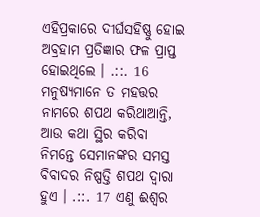ଏହିପ୍ରକାରେ ଦୀର୍ଘସହିଷ୍ଣୁ ହୋଇ ଅବ୍ରହାମ ପ୍ରତିଜ୍ଞାର ଫଳ ପ୍ରାପ୍ତ ହୋଇଥିଲେ । .::. 16 ମନୁଷ୍ୟମାନେ ତ ମହତ୍ତର ନାମରେ ଶପଥ କରିଥାଆନ୍ତି, ଆଉ କଥା ସ୍ଥିର କରିବା ନିମନ୍ତେ ସେମାନଙ୍କର ସମସ୍ତ ବିବାଦର ନିଷ୍ପତ୍ତି ଶପଥ ଦ୍ଵାରା ହୁଏ । .::. 17 ଏଣୁ ଈଶ୍ଵର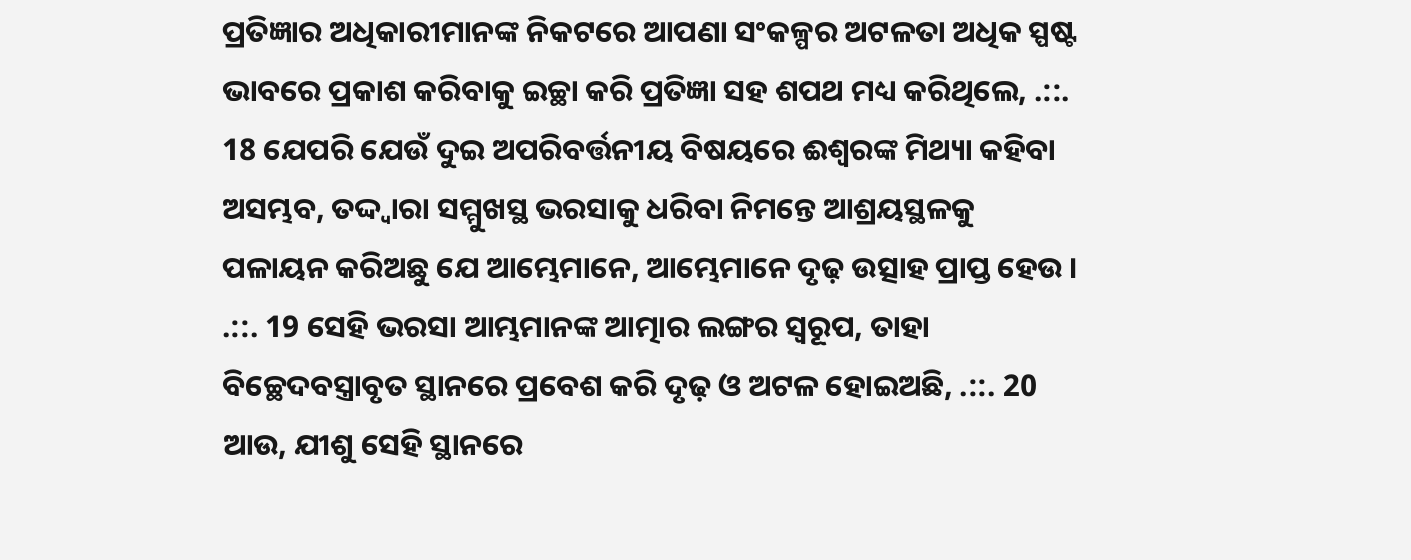ପ୍ରତିଜ୍ଞାର ଅଧିକାରୀମାନଙ୍କ ନିକଟରେ ଆପଣା ସଂକଳ୍ପର ଅଟଳତା ଅଧିକ ସ୍ପଷ୍ଟ ଭାବରେ ପ୍ରକାଶ କରିବାକୁ ଇଚ୍ଛା କରି ପ୍ରତିଜ୍ଞା ସହ ଶପଥ ମଧ୍ୟ କରିଥିଲେ, .::. 18 ଯେପରି ଯେଉଁ ଦୁଇ ଅପରିବର୍ତ୍ତନୀୟ ବିଷୟରେ ଈଶ୍ଵରଙ୍କ ମିଥ୍ୟା କହିବା ଅସମ୍ଭବ, ତଦ୍ଦ୍ଵାରା ସମ୍ମୁଖସ୍ଥ ଭରସାକୁ ଧରିବା ନିମନ୍ତେ ଆଶ୍ରୟସ୍ଥଳକୁ ପଳାୟନ କରିଅଛୁ ଯେ ଆମ୍ଭେମାନେ, ଆମ୍ଭେମାନେ ଦୃଢ଼ ଉତ୍ସାହ ପ୍ରାପ୍ତ ହେଉ । .::. 19 ସେହି ଭରସା ଆମ୍ଭମାନଙ୍କ ଆତ୍ମାର ଲଙ୍ଗର ସ୍ଵରୂପ, ତାହା ବିଚ୍ଛେଦବସ୍ତ୍ରାବୃତ ସ୍ଥାନରେ ପ୍ରବେଶ କରି ଦୃଢ଼ ଓ ଅଟଳ ହୋଇଅଛି, .::. 20 ଆଉ, ଯୀଶୁ ସେହି ସ୍ଥାନରେ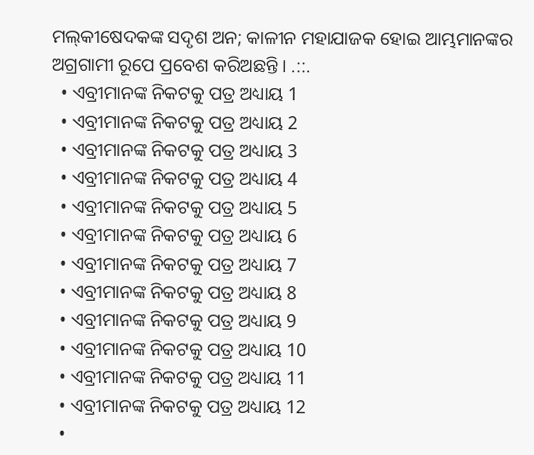ମଲ୍‍କୀଷେଦକଙ୍କ ସଦୃଶ ଅନ; କାଳୀନ ମହାଯାଜକ ହୋଇ ଆମ୍ଭମାନଙ୍କର ଅଗ୍ରଗାମୀ ରୂପେ ପ୍ରବେଶ କରିଅଛନ୍ତି । .::.
  • ଏବ୍ରୀମାନଙ୍କ ନିକଟକୁ ପତ୍ର ଅଧ୍ୟାୟ 1
  • ଏବ୍ରୀମାନଙ୍କ ନିକଟକୁ ପତ୍ର ଅଧ୍ୟାୟ 2
  • ଏବ୍ରୀମାନଙ୍କ ନିକଟକୁ ପତ୍ର ଅଧ୍ୟାୟ 3
  • ଏବ୍ରୀମାନଙ୍କ ନିକଟକୁ ପତ୍ର ଅଧ୍ୟାୟ 4
  • ଏବ୍ରୀମାନଙ୍କ ନିକଟକୁ ପତ୍ର ଅଧ୍ୟାୟ 5
  • ଏବ୍ରୀମାନଙ୍କ ନିକଟକୁ ପତ୍ର ଅଧ୍ୟାୟ 6
  • ଏବ୍ରୀମାନଙ୍କ ନିକଟକୁ ପତ୍ର ଅଧ୍ୟାୟ 7
  • ଏବ୍ରୀମାନଙ୍କ ନିକଟକୁ ପତ୍ର ଅଧ୍ୟାୟ 8
  • ଏବ୍ରୀମାନଙ୍କ ନିକଟକୁ ପତ୍ର ଅଧ୍ୟାୟ 9
  • ଏବ୍ରୀମାନଙ୍କ ନିକଟକୁ ପତ୍ର ଅଧ୍ୟାୟ 10
  • ଏବ୍ରୀମାନଙ୍କ ନିକଟକୁ ପତ୍ର ଅଧ୍ୟାୟ 11
  • ଏବ୍ରୀମାନଙ୍କ ନିକଟକୁ ପତ୍ର ଅଧ୍ୟାୟ 12
  •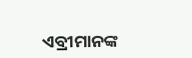ଏବ୍ରୀମାନଙ୍କ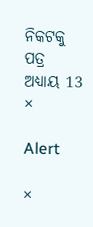ନିକଟକୁ ପତ୍ର ଅଧ୍ୟାୟ 13
×

Alert

×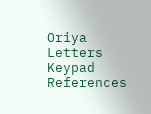Oriya Letters Keypad References